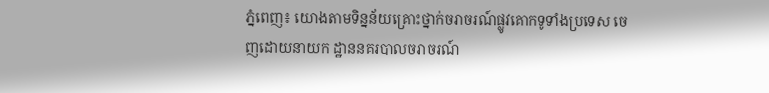ភ្នំពេញ៖ យោងតាមទិន្នន័យគ្រោះថ្នាក់ចរាចរណ៍ផ្លូវគោកទូទាំងប្រទេស ចេញដោយនាយក ដ្ឋាននគរបាលចរាចរណ៍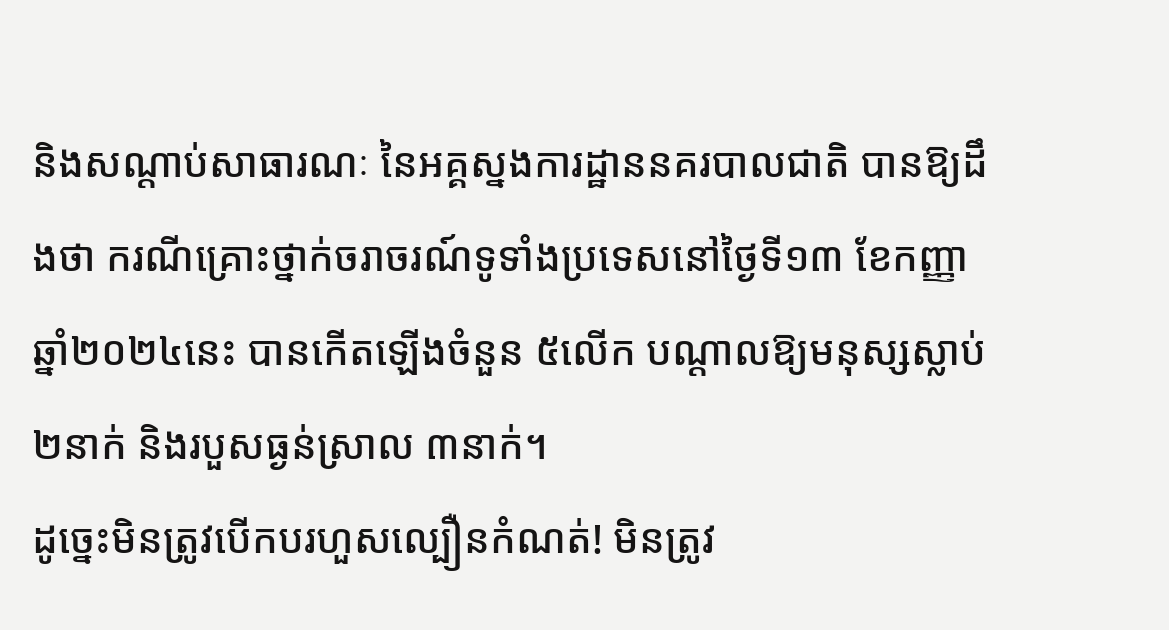និងសណ្តាប់សាធារណៈ នៃអគ្គស្នងការដ្ឋាននគរបាលជាតិ បានឱ្យដឹងថា ករណីគ្រោះថ្នាក់ចរាចរណ៍ទូទាំងប្រទេសនៅថ្ងៃទី១៣ ខែកញ្ញា ឆ្នាំ២០២៤នេះ បានកើតឡើងចំនួន ៥លើក បណ្តាលឱ្យមនុស្សស្លាប់ ២នាក់ និងរបួសធ្ងន់ស្រាល ៣នាក់។
ដូច្នេះមិនត្រូវបើកបរហួសល្បឿនកំណត់! មិនត្រូវ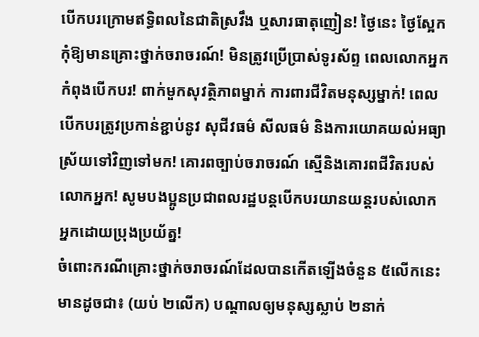បើកបរក្រោមឥទ្ធិពលនៃជាតិស្រវឹង ឬសារធាតុញៀន! ថ្ងៃនេះ ថ្ងៃស្អែក កុំឱ្យមានគ្រោះថ្នាក់ចរាចរណ៍! មិនត្រូវប្រើប្រាស់ទូរស័ព្ទ ពេលលោកអ្នកកំពុងបើកបរ! ពាក់មួកសុវត្ថិភាពម្នាក់ ការពារជីវិតមនុស្សម្នាក់! ពេលបើកបរត្រូវប្រកាន់ខ្ជាប់នូវ សុជីវធម៌ សីលធម៌ និងការយោគយល់អធ្យាស្រ័យទៅវិញទៅមក! គោរពច្បាប់ចរាចរណ៍ ស្មេីនិងគោរពជីវិតរបស់លោកអ្នក! សូមបងប្អូនប្រជាពលរដ្ឋបន្តបើកបរយានយន្តរបស់លោកអ្នកដោយប្រុងប្រយ័ត្ន!
ចំពោះករណីគ្រោះថ្នាក់ចរាចរណ៍ដែលបានកើតឡើងចំនួន ៥លើកនេះ មានដូចជា៖ (យប់ ២លើក) បណ្តាលឲ្យមនុស្សស្លាប់ ២នាក់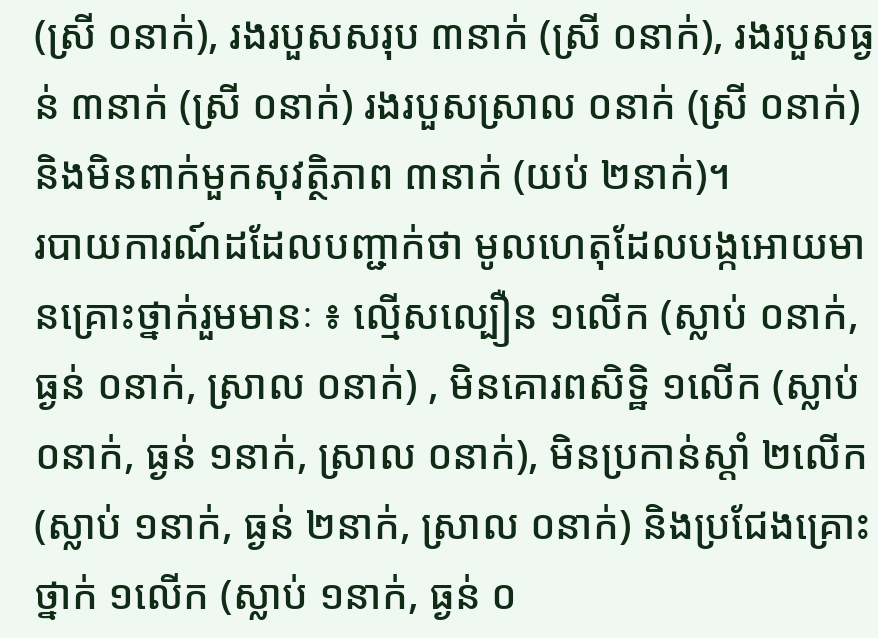(ស្រី ០នាក់), រងរបួសសរុប ៣នាក់ (ស្រី ០នាក់), រងរបួសធ្ងន់ ៣នាក់ (ស្រី ០នាក់) រងរបួសស្រាល ០នាក់ (ស្រី ០នាក់) និងមិនពាក់មួកសុវត្ថិភាព ៣នាក់ (យប់ ២នាក់)។
របាយការណ៍ដដែលបញ្ជាក់ថា មូលហេតុដែលបង្កអោយមានគ្រោះថ្នាក់រួមមានៈ ៖ ល្មើសល្បឿន ១លើក (ស្លាប់ ០នាក់, ធ្ងន់ ០នាក់, ស្រាល ០នាក់) , មិនគោរពសិទិ្ឋ ១លើក (ស្លាប់ ០នាក់, ធ្ងន់ ១នាក់, ស្រាល ០នាក់), មិនប្រកាន់ស្តាំ ២លើក (ស្លាប់ ១នាក់, ធ្ងន់ ២នាក់, ស្រាល ០នាក់) និងប្រជែងគ្រោះថ្នាក់ ១លើក (ស្លាប់ ១នាក់, ធ្ងន់ ០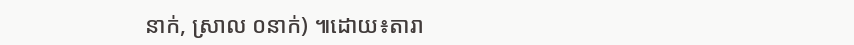នាក់, ស្រាល ០នាក់) ៕ដោយ៖តារា